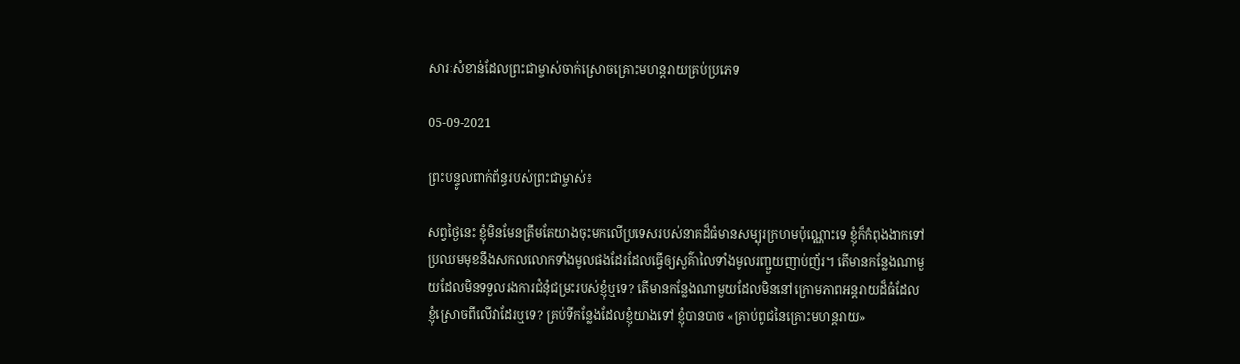សារៈសំខាន់ដែលព្រះជាម្ចាស់ចាក់ស្រោចគ្រោះមហន្តរាយគ្រប់ប្រភេទ

05-09-2021

ព្រះបន្ទូលពាក់ព័ន្ធរបស់ព្រះជាម្ចាស់៖

សព្វថ្ងៃនេះ ខ្ញុំមិនមែនត្រឹមតែយាងចុះមកលើប្រទេសរបស់នាគដ៏ធំមានសម្បុរក្រហមប៉ុណ្ណោះទេ ខ្ញុំក៏កំពុងងាកទៅប្រឈមមុខនឹងសកលលោកទាំងមូលផងដែរដែលធ្វើឲ្យសួគ៌ាលៃទាំងមូលរញ្ជួយញាប់ញ័រ។ តើមានកន្លែងណាមួយដែលមិនទទួលរងការជំនុំជម្រះរបស់ខ្ញុំឬទេ? តើមានកន្លែងណាមួយដែលមិននៅក្រោមភាពអន្ដរាយដ៏ធំដែលខ្ញុំស្រោចពីលើវាដែរឬទេ? គ្រប់ទីកន្លែងដែលខ្ញុំយាងទៅ ខ្ញុំបានបាច «គ្រាប់ពូជនៃគ្រោះមហន្តរាយ»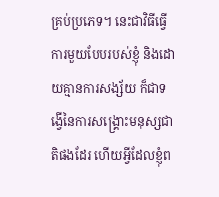គ្រប់ប្រភេទ។ នេះជាវិធីធ្វើការមួយបែបរបស់ខ្ញុំ និងដោយគ្មានការសង្ស័យ ក៏ជាទង្វើនៃការសង្គ្រោះមនុស្សជាតិផងដែរ ហើយអ្វីដែលខ្ញុំព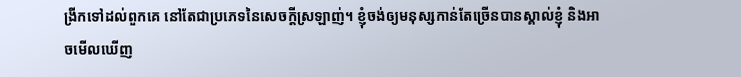ង្រីកទៅដល់ពួកគេ នៅតែជាប្រភេទនៃសេចក្ដីស្រឡាញ់។ ខ្ញុំចង់ឲ្យមនុស្សកាន់តែច្រើនបានស្គាល់ខ្ញុំ និងអាចមើលឃើញ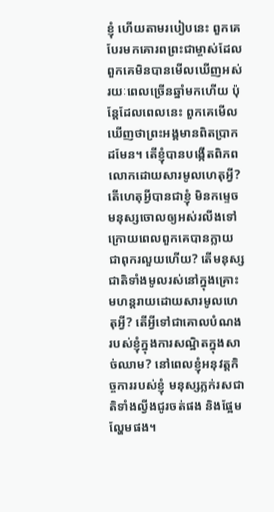ខ្ញុំ ហើយតាមរបៀបនេះ ពួកគេបែរមកគោរពព្រះជាម្ចាស់ដែលពួកគេមិនបានមើលឃើញអស់រយៈពេលច្រើនឆ្នាំមកហើយ ប៉ុន្តែដែលពេលនេះ ពួកគេមើលឃើញថាព្រះអង្គមានពិតប្រាកដមែន។ តើខ្ញុំបានបង្កើតពិភពលោកដោយសារមូលហេតុអ្វី? តើហេតុអ្វីបានជាខ្ញុំ មិនកម្ទេចមនុស្សចោលឲ្យអស់រលីងទៅ ក្រោយពេលពួកគេបានក្លាយជាពុករលួយហើយ? តើមនុស្សជាតិទាំងមូលរស់នៅក្នុងគ្រោះមហន្តរាយដោយសារមូលហេតុអ្វី? តើអ្វីទៅជាគោលបំណងរបស់ខ្ញុំក្នុងការសណ្ឋិតក្នុងសាច់ឈាម? នៅពេលខ្ញុំអនុវត្តកិច្ចការរបស់ខ្ញុំ មនុស្សភ្លក់រសជាតិទាំងល្វីងជូរចត់ផង និងផ្អែមល្ហែមផង។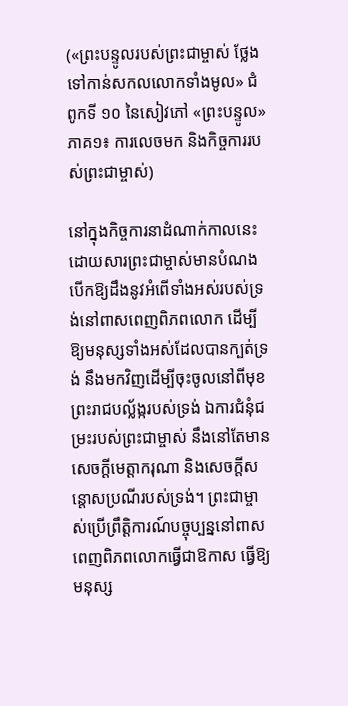(«ព្រះបន្ទូលរបស់ព្រះជាម្ចាស់ ថ្លែងទៅកាន់សកលលោកទាំងមូល» ជំពូកទី ១០ នៃសៀវភៅ «ព្រះបន្ទូល» ភាគ១៖ ការលេចមក និងកិច្ចការរបស់ព្រះជាម្ចាស់)

នៅក្នុងកិច្ចការនាដំណាក់កាលនេះ ដោយសារព្រះជាម្ចាស់មានបំណងបើកឱ្យដឹងនូវអំពើទាំងអស់របស់ទ្រង់នៅពាសពេញពិភពលោក ដើម្បីឱ្យមនុស្សទាំងអស់ដែលបានក្បត់ទ្រង់ នឹងមកវិញដើម្បីចុះចូលនៅពីមុខព្រះរាជបល្ល័ង្ករបស់ទ្រង់ ឯការជំនុំជម្រះរបស់ព្រះជាម្ចាស់ នឹងនៅតែមានសេចក្ដីមេត្តាករុណា និងសេចក្ដីសន្ដោសប្រណីរបស់ទ្រង់។ ព្រះជាម្ចាស់ប្រើព្រឹត្តិការណ៍បច្ចុប្បន្ននៅពាសពេញពិភពលោកធ្វើជាឱកាស ធ្វើឱ្យមនុស្ស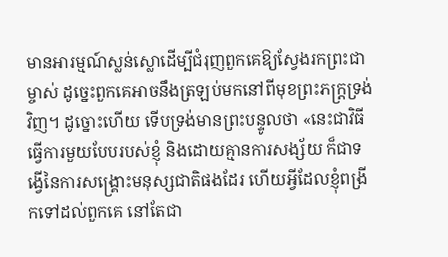មានអារម្មណ៍ស្លន់ស្លោដើម្បីជំរុញពួកគេឱ្យស្វែងរកព្រះជាម្ចាស់ ដូច្នេះពួកគេអាចនឹងត្រឡប់មកនៅពីមុខព្រះភក្ត្រទ្រង់វិញ។ ដូច្នោះហើយ ទើបទ្រង់មានព្រះបន្ទូលថា «នេះជាវិធីធ្វើការមួយបែបរបស់ខ្ញុំ និងដោយគ្មានការសង្ស័យ ក៏ជាទង្វើនៃការសង្គ្រោះមនុស្សជាតិផងដែរ ហើយអ្វីដែលខ្ញុំពង្រីកទៅដល់ពួកគេ នៅតែជា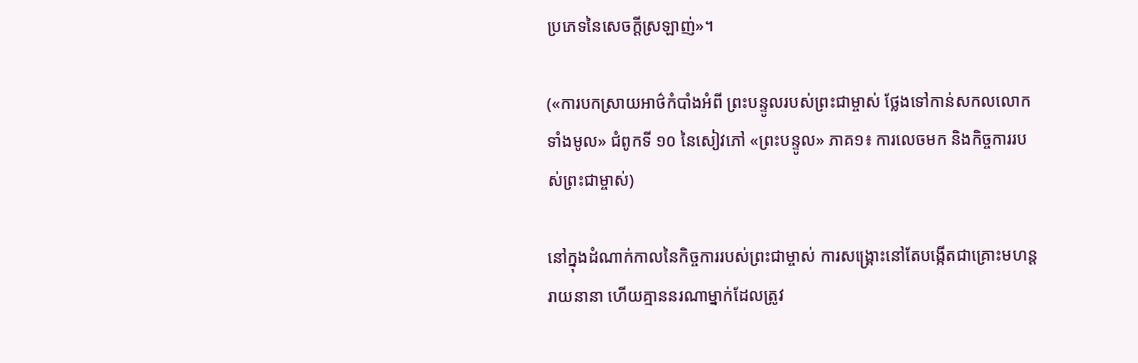ប្រភេទនៃសេចក្ដីស្រឡាញ់»។

(«ការបកស្រាយអាថ៌កំបាំងអំពី ព្រះបន្ទូលរបស់ព្រះជាម្ចាស់ ថ្លែងទៅកាន់សកលលោកទាំងមូល» ជំពូកទី ១០ នៃសៀវភៅ «ព្រះបន្ទូល» ភាគ១៖ ការលេចមក និងកិច្ចការរបស់ព្រះជាម្ចាស់)

នៅក្នុងដំណាក់កាលនៃកិច្ចការរបស់ព្រះជាម្ចាស់ ការសង្គ្រោះនៅតែបង្កើតជាគ្រោះមហន្តរាយនានា ហើយគ្មាននរណាម្នាក់ដែលត្រូវ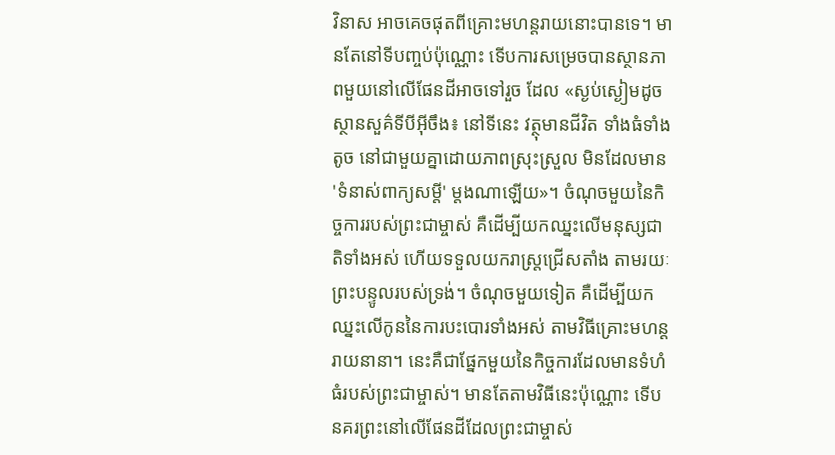វិនាស អាចគេចផុតពីគ្រោះមហន្តរាយនោះបានទេ។ មានតែនៅទីបញ្ចប់ប៉ុណ្ណោះ ទើបការសម្រេចបានស្ថានភាពមួយនៅលើផែនដីអាចទៅរួច ដែល «ស្ងប់ស្ងៀមដូចស្ថានសួគ៌ទីបីអ៊ីចឹង៖ នៅទីនេះ វត្ថុមានជីវិត ទាំងធំទាំងតូច នៅជាមួយគ្នាដោយភាពស្រុះស្រួល មិនដែលមាន 'ទំនាស់ពាក្យសម្តី' ម្តងណាឡើយ»។ ចំណុចមួយនៃកិច្ចការរបស់ព្រះជាម្ចាស់ គឺដើម្បីយកឈ្នះលើមនុស្សជាតិទាំងអស់ ហើយទទួលយករាស្ត្រជ្រើសតាំង តាមរយៈព្រះបន្ទូលរបស់ទ្រង់។ ចំណុចមួយទៀត គឺដើម្បីយកឈ្នះលើកូននៃការបះបោរទាំងអស់ តាមវិធីគ្រោះមហន្តរាយនានា។ នេះគឺជាផ្នែកមួយនៃកិច្ចការដែលមានទំហំធំរបស់ព្រះជាម្ចាស់។ មានតែតាមវិធីនេះប៉ុណ្ណោះ ទើបនគរព្រះនៅលើផែនដីដែលព្រះជាម្ចាស់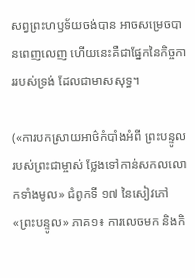សព្វព្រះហឫទ័យចង់បាន អាចសម្រេចបានពេញលេញ ហើយនេះគឺជាផ្នែកនៃកិច្ចការរបស់ទ្រង់ ដែលជាមាសសុទ្ធ។

(«ការបកស្រាយអាថ៌កំបាំងអំពី ព្រះបន្ទូលរបស់ព្រះជាម្ចាស់ ថ្លែងទៅកាន់សកលលោកទាំងមូល» ជំពូកទី ១៧ នៃសៀវភៅ «ព្រះបន្ទូល» ភាគ១៖ ការលេចមក និងកិ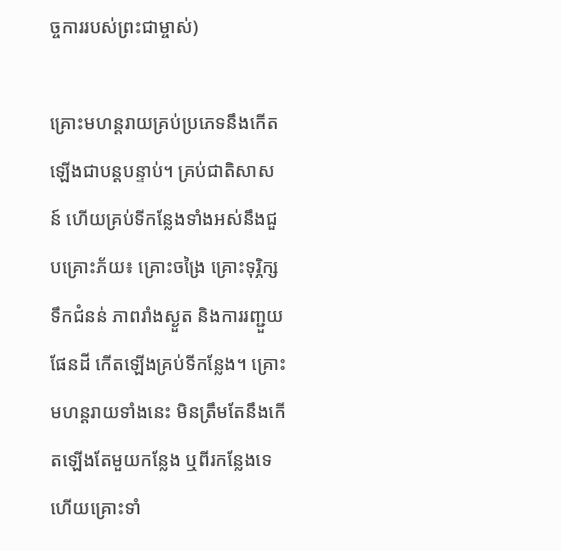ច្ចការរបស់ព្រះជាម្ចាស់)

គ្រោះមហន្តរាយគ្រប់ប្រភេទនឹងកើតឡើងជាបន្តបន្ទាប់។ គ្រប់ជាតិសាសន៍ ហើយគ្រប់ទីកន្លែងទាំងអស់នឹងជួបគ្រោះភ័យ៖ គ្រោះចង្រៃ គ្រោះទុរ្ភិក្ស ទឹកជំនន់ ភាពរាំងស្ងួត និងការរញ្ជួយផែនដី កើតឡើងគ្រប់ទីកន្លែង។ គ្រោះមហន្តរាយទាំងនេះ មិនត្រឹមតែនឹងកើតឡើងតែមួយកន្លែង ឬពីរកន្លែងទេ ហើយគ្រោះទាំ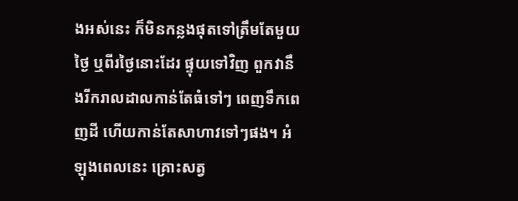ងអស់នេះ ក៏មិនកន្លងផុតទៅត្រឹមតែមួយថ្ងៃ ឬពីរថ្ងៃនោះដែរ ផ្ទុយទៅវិញ ពួកវានឹងរីករាលដាលកាន់តែធំទៅៗ ពេញទឹកពេញដី ហើយកាន់តែសាហាវទៅៗផង។ អំឡុងពេលនេះ គ្រោះសត្វ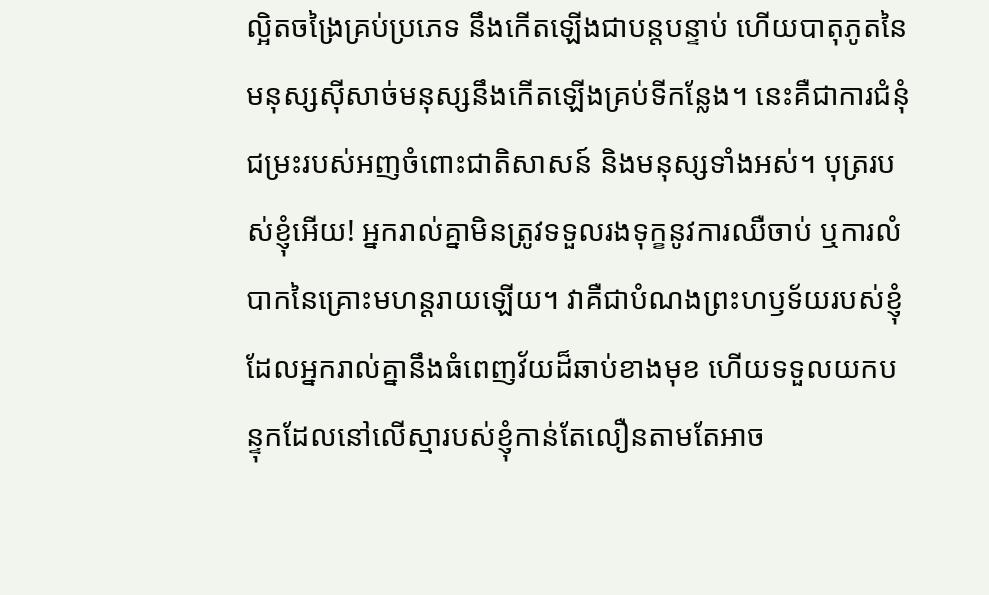ល្អិតចង្រៃគ្រប់ប្រភេទ នឹងកើតឡើងជាបន្តបន្ទាប់ ហើយបាតុភូតនៃមនុស្សស៊ីសាច់មនុស្សនឹងកើតឡើងគ្រប់ទីកន្លែង។ នេះគឺជាការជំនុំជម្រះរបស់អញចំពោះជាតិសាសន៍ និងមនុស្សទាំងអស់។ បុត្ររបស់ខ្ញុំអើយ! អ្នករាល់គ្នាមិនត្រូវទទួលរងទុក្ខនូវការឈឺចាប់ ឬការលំបាកនៃគ្រោះមហន្តរាយឡើយ។ វាគឺជាបំណងព្រះហឫទ័យរបស់ខ្ញុំដែលអ្នករាល់គ្នានឹងធំពេញវ័យដ៏ឆាប់ខាងមុខ ហើយទទួលយកបន្ទុកដែលនៅលើស្មារបស់ខ្ញុំកាន់តែលឿនតាមតែអាច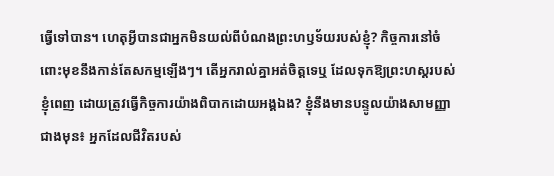ធ្វើទៅបាន។ ហេតុអ្វីបានជាអ្នកមិនយល់ពីបំណងព្រះហឫទ័យរបស់ខ្ញុំ? កិច្ចការនៅចំពោះមុខនឹងកាន់តែសកម្មឡើងៗ។ តើអ្នករាល់គ្នាអត់ចិត្តទេឬ ដែលទុកឱ្យព្រះហស្ដរបស់ខ្ញុំពេញ ដោយត្រូវធ្វើកិច្ចការយ៉ាងពិបាកដោយអង្គឯង? ខ្ញុំនឹងមានបន្ទូលយ៉ាងសាមញ្ញាជាងមុន៖ អ្នកដែលជីវិតរបស់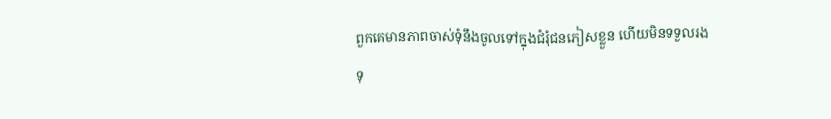ពួកគេមានភាពចាស់ទុំនឹងចូលទៅក្នុងជំរុំជនភៀសខ្លួន ហើយមិនទទួលរងទុ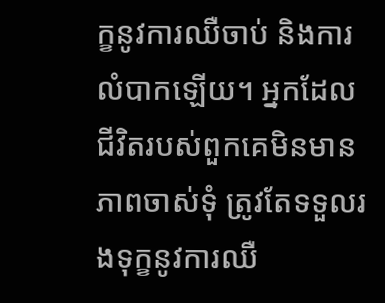ក្ខនូវការឈឺចាប់ និងការលំបាកឡើយ។ អ្នកដែលជីវិតរបស់ពួកគេមិនមានភាពចាស់ទុំ ត្រូវតែទទួលរងទុក្ខនូវការឈឺ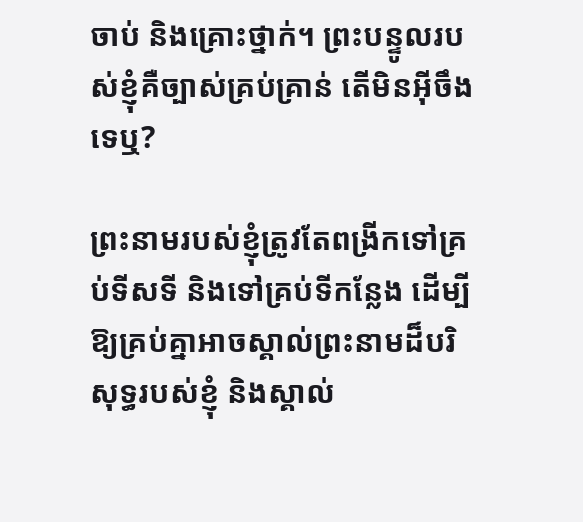ចាប់ និងគ្រោះថ្នាក់។ ព្រះបន្ទូលរបស់ខ្ញុំគឺច្បាស់គ្រប់គ្រាន់ តើមិនអ៊ីចឹងទេឬ?

ព្រះនាមរបស់ខ្ញុំត្រូវតែពង្រីកទៅគ្រប់ទីសទី និងទៅគ្រប់ទីកន្លែង ដើម្បីឱ្យគ្រប់គ្នាអាចស្គាល់ព្រះនាមដ៏បរិសុទ្ធរបស់ខ្ញុំ និងស្គាល់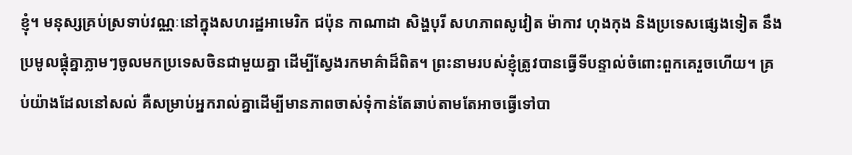ខ្ញុំ។ មនុស្សគ្រប់ស្រទាប់វណ្ណៈនៅក្នុងសហរដ្ឋអាមេរិក ជប៉ុន កាណាដា សិង្ហបុរី សហភាពសូវៀត ម៉ាកាវ ហុងកុង និងប្រទេសផ្សេងទៀត នឹងប្រមូលផ្ដុំគ្នាភ្លាមៗចូលមកប្រទេសចិនជាមួយគ្នា ដើម្បីស្វែងរកមាគ៌ាដ៏ពិត។ ព្រះនាមរបស់ខ្ញុំត្រូវបានធ្វើទីបន្ទាល់ចំពោះពួកគេរួចហើយ។ គ្រប់យ៉ាងដែលនៅសល់ គឺសម្រាប់អ្នករាល់គ្នាដើម្បីមានភាពចាស់ទុំកាន់តែឆាប់តាមតែអាចធ្វើទៅបា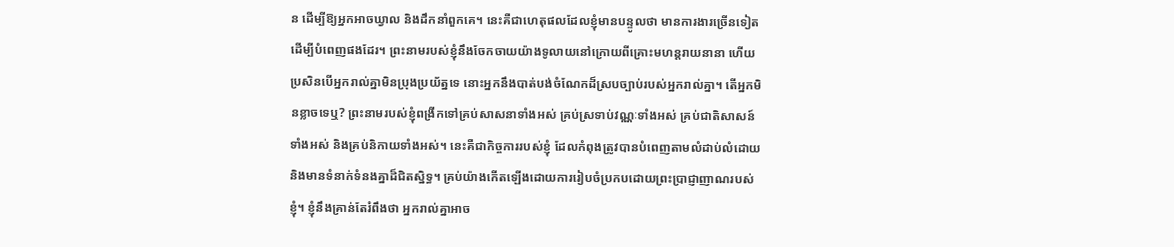ន ដើម្បីឱ្យអ្នកអាចឃ្វាល និងដឹកនាំពួកគេ។ នេះគឺជាហេតុផលដែលខ្ញុំមានបន្ទូលថា មានការងារច្រើនទៀតដើម្បីបំពេញផងដែរ។ ព្រះនាមរបស់ខ្ញុំនឹងចែកចាយយ៉ាងទូលាយនៅក្រោយពីគ្រោះមហន្តរាយនានា ហើយប្រសិនបើអ្នករាល់គ្នាមិនប្រុងប្រយ័ត្នទេ នោះអ្នកនឹងបាត់បង់ចំណែកដ៏ស្របច្បាប់របស់អ្នករាល់គ្នា។ តើអ្នកមិនខ្លាចទេឬ? ព្រះនាមរបស់ខ្ញុំពង្រីកទៅគ្រប់សាសនាទាំងអស់ គ្រប់ស្រទាប់វណ្ណៈទាំងអស់ គ្រប់ជាតិសាសន៍ទាំងអស់ និងគ្រប់និកាយទាំងអស់។ នេះគឺជាកិច្ចការរបស់ខ្ញុំ ដែលកំពុងត្រូវបានបំពេញតាមលំដាប់លំដោយ និងមានទំនាក់ទំនងគ្នាដ៏ជិតស្និទ្ធ។ គ្រប់យ៉ាងកើតឡើងដោយការរៀបចំប្រកបដោយព្រះប្រាជ្ញាញាណរបស់ខ្ញុំ។ ខ្ញុំនឹងគ្រាន់តែរំពឹងថា អ្នករាល់គ្នាអាច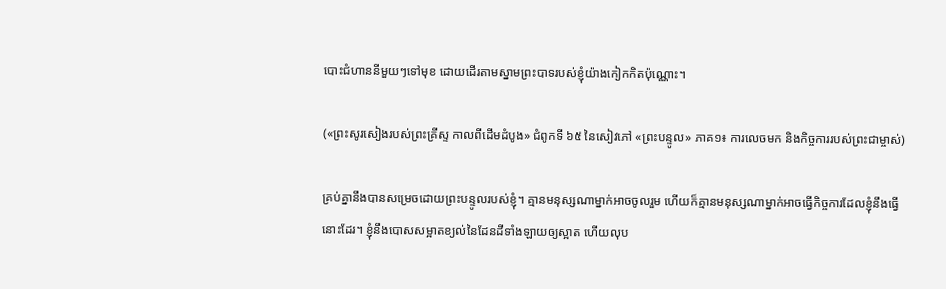បោះជំហាននីមួយៗទៅមុខ ដោយដើរតាមស្នាមព្រះបាទរបស់ខ្ញុំយ៉ាងកៀកកិតប៉ុណ្ណោះ។

(«ព្រះសូរសៀងរបស់ព្រះគ្រីស្ទ កាលពីដើមដំបូង» ជំពូកទី ៦៥ នៃសៀវភៅ «ព្រះបន្ទូល» ភាគ១៖ ការលេចមក និងកិច្ចការរបស់ព្រះជាម្ចាស់)

គ្រប់គ្នានឹងបានសម្រេចដោយព្រះបន្ទូលរបស់ខ្ញុំ។ គ្មានមនុស្សណាម្នាក់អាចចូលរួម ហើយក៏គ្មានមនុស្សណាម្នាក់អាចធ្វើកិច្ចការដែលខ្ញុំនឹងធ្វើនោះដែរ។ ខ្ញុំនឹងបោសសម្អាតខ្យល់នៃដែនដីទាំងឡាយឲ្យស្អាត ហើយលុប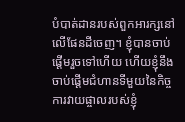បំបាត់ដានរបស់ពួកអារក្សនៅលើផែនដីចេញ។ ខ្ញុំបានចាប់ផ្តើមរួចទៅហើយ ហើយខ្ញុំនឹងចាប់ផ្តើមជំហានទីមួយនៃកិច្ចការវាយផ្ចាលរបស់ខ្ញុំ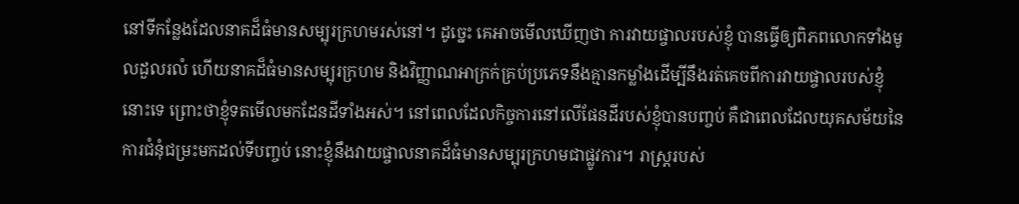នៅទីកន្លែងដែលនាគដ៏ធំមានសម្បុរក្រហមរស់នៅ។ ដូច្នេះ គេអាចមើលឃើញថា ការវាយផ្ចាលរបស់ខ្ញុំ បានធ្វើឲ្យពិភពលោកទាំងមូលដួលរលំ ហើយនាគដ៏ធំមានសម្បុរក្រហម និងវិញ្ញាណអាក្រក់គ្រប់ប្រភេទនឹងគ្មានកម្លាំងដើម្បីនឹងរត់គេចពីការវាយផ្ចាលរបស់ខ្ញុំនោះទេ ព្រោះថាខ្ញុំទតមើលមកដែនដីទាំងអស់។ នៅពេលដែលកិច្ចការនៅលើផែនដីរបស់ខ្ញុំបានបញ្ចប់ គឺជាពេលដែលយុគសម័យនៃការជំនុំជម្រះមកដល់ទីបញ្ចប់ នោះខ្ញុំនឹងវាយផ្ចាលនាគដ៏ធំមានសម្បុរក្រហមជាផ្លូវការ។ រាស្ត្ររបស់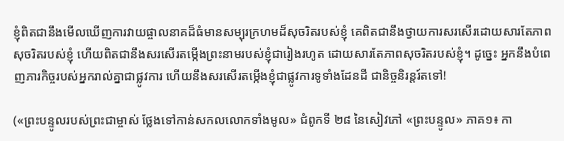ខ្ញុំពិតជានឹងមើលឃើញការវាយផ្ចាលនាគដ៏ធំមានសម្បុរក្រហមដ៏សុចរិតរបស់ខ្ញុំ គេពិតជានឹងថ្វាយការសរសើរដោយសារតែភាពសុចរិតរបស់ខ្ញុំ ហើយពិតជានឹងសរសើរតម្កើងព្រះនាមរបស់ខ្ញុំជារៀងរហូត ដោយសារតែភាពសុចរិតរបស់ខ្ញុំ។ ដូច្នេះ អ្នកនឹងបំពេញភារកិច្ចរបស់អ្នករាល់គ្នាជាផ្លូវការ ហើយនឹងសរសើរតម្កើងខ្ញុំជាផ្លូវការទូទាំងដែនដី ជានិច្ចនិរន្តរ៍តទៅ!

(«ព្រះបន្ទូលរបស់ព្រះជាម្ចាស់ ថ្លែងទៅកាន់សកលលោកទាំងមូល» ជំពូកទី ២៨ នៃសៀវភៅ «ព្រះបន្ទូល» ភាគ១៖ កា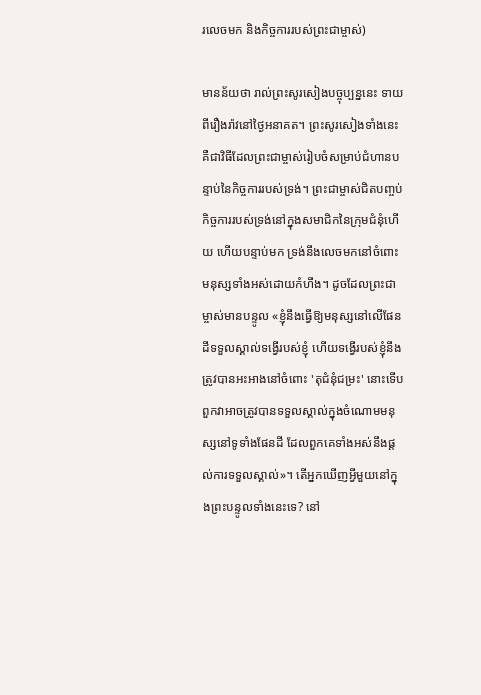រលេចមក និងកិច្ចការរបស់ព្រះជាម្ចាស់)

មានន័យថា រាល់ព្រះសូរសៀងបច្ចុប្បន្ននេះ ទាយពីរឿងរ៉ាវនៅថ្ងៃអនាគត។ ព្រះសូរសៀងទាំងនេះ គឺជាវិធីដែលព្រះជាម្ចាស់រៀបចំសម្រាប់ជំហានបន្ទាប់នៃកិច្ចការរបស់ទ្រង់។ ព្រះជាម្ចាស់ជិតបញ្ចប់កិច្ចការរបស់ទ្រង់នៅក្នុងសមាជិកនៃក្រុមជំនុំហើយ ហើយបន្ទាប់មក ទ្រង់នឹងលេចមកនៅចំពោះមនុស្សទាំងអស់ដោយកំហឹង។ ដូចដែលព្រះជាម្ចាស់មានបន្ទូល «ខ្ញុំនឹងធ្វើឱ្យមនុស្សនៅលើផែនដីទទួលស្គាល់ទង្វើរបស់ខ្ញុំ ហើយទង្វើរបស់ខ្ញុំនឹងត្រូវបានអះអាងនៅចំពោះ 'តុជំនុំជម្រះ' នោះទើបពួកវាអាចត្រូវបានទទួលស្គាល់ក្នុងចំណោមមនុស្សនៅទូទាំងផែនដី ដែលពួកគេទាំងអស់នឹងផ្ដល់ការទទួលស្គាល់»។ តើអ្នកឃើញអ្វីមួយនៅក្នុងព្រះបន្ទូលទាំងនេះទេ? នៅ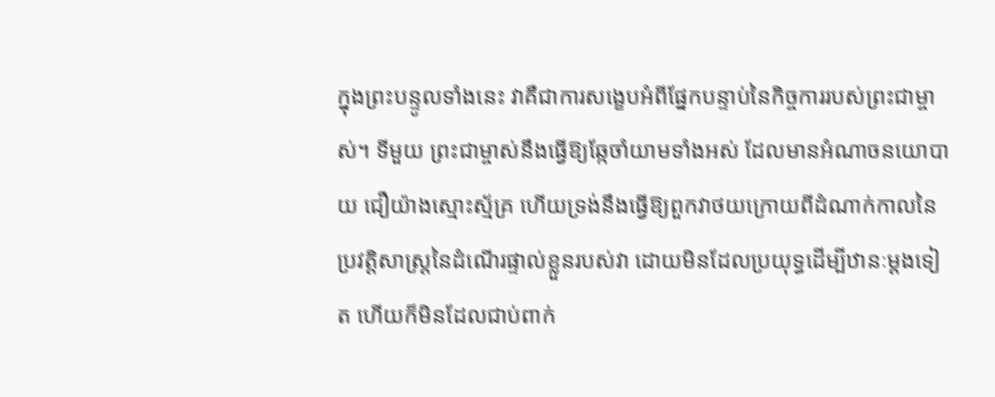ក្នុងព្រះបន្ទូលទាំងនេះ វាគឺជាការសង្ខេបអំពីផ្នែកបន្ទាប់នៃកិច្ចការរបស់ព្រះជាម្ចាស់។ ទីមួយ ព្រះជាម្ចាស់នឹងធ្វើឱ្យឆ្កែចាំយាមទាំងអស់ ដែលមានអំណាចនយោបាយ ជឿយ៉ាងស្មោះស្ម័គ្រ ហើយទ្រង់នឹងធ្វើឱ្យពួកវាថយក្រោយពីដំណាក់កាលនៃប្រវត្តិសាស្ត្រនៃដំណើរផ្ទាល់ខ្លួនរបស់វា ដោយមិនដែលប្រយុទ្ធដើម្បីឋានៈម្ដងទៀត ហើយក៏មិនដែលជាប់ពាក់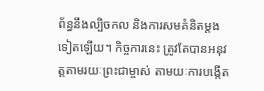ព័ន្ធនឹងល្បិចកល និងការសមគំនិតម្ដងទៀតឡើយ។ កិច្ចការនេះ ត្រូវតែបានអនុវត្តតាមរយៈព្រះជាម្ចាស់ តាមយៈការបង្កើត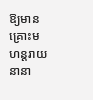ឱ្យមានគ្រោះមហន្តរាយនានា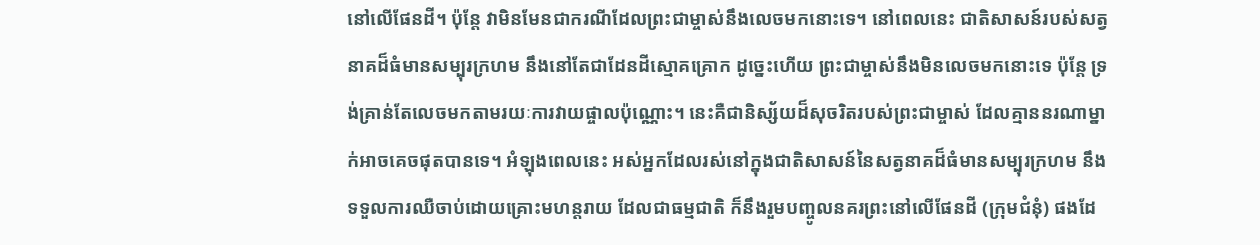នៅលើផែនដី។ ប៉ុន្តែ វាមិនមែនជាករណីដែលព្រះជាម្ចាស់នឹងលេចមកនោះទេ។ នៅពេលនេះ ជាតិសាសន៍របស់សត្វនាគដ៏ធំមានសម្បុរក្រហម នឹងនៅតែជាដែនដីស្មោគគ្រោក ដូច្នេះហើយ ព្រះជាម្ចាស់នឹងមិនលេចមកនោះទេ ប៉ុន្តែ ទ្រង់គ្រាន់តែលេចមកតាមរយៈការវាយផ្ចាលប៉ុណ្ណោះ។ នេះគឺជានិស្ស័យដ៏សុចរិតរបស់ព្រះជាម្ចាស់ ដែលគ្មាននរណាម្នាក់អាចគេចផុតបានទេ។ អំឡុងពេលនេះ អស់អ្នកដែលរស់នៅក្នុងជាតិសាសន៍នៃសត្វនាគដ៏ធំមានសម្បុរក្រហម នឹងទទួលការឈឺចាប់ដោយគ្រោះមហន្តរាយ ដែលជាធម្មជាតិ ក៏នឹងរួមបញ្ចូលនគរព្រះនៅលើផែនដី (ក្រុមជំនុំ) ផងដែ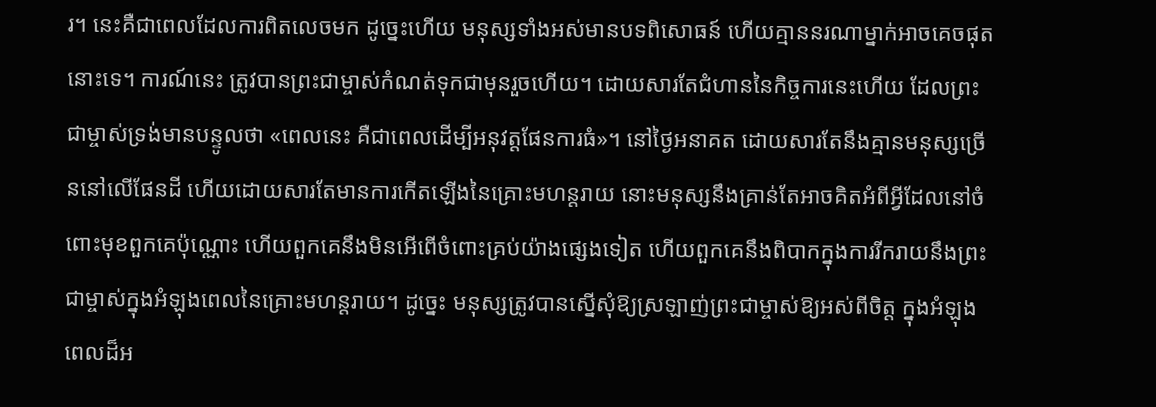រ។ នេះគឺជាពេលដែលការពិតលេចមក ដូច្នេះហើយ មនុស្សទាំងអស់មានបទពិសោធន៍ ហើយគ្មាននរណាម្នាក់អាចគេចផុតនោះទេ។ ការណ៍នេះ ត្រូវបានព្រះជាម្ចាស់កំណត់ទុកជាមុនរួចហើយ។ ដោយសារតែជំហាននៃកិច្ចការនេះហើយ ដែលព្រះជាម្ចាស់ទ្រង់មានបន្ទូលថា «ពេលនេះ គឺជាពេលដើម្បីអនុវត្តផែនការធំ»។ នៅថ្ងៃអនាគត ដោយសារតែនឹងគ្មានមនុស្សច្រើននៅលើផែនដី ហើយដោយសារតែមានការកើតឡើងនៃគ្រោះមហន្តរាយ នោះមនុស្សនឹងគ្រាន់តែអាចគិតអំពីអ្វីដែលនៅចំពោះមុខពួកគេប៉ុណ្ណោះ ហើយពួកគេនឹងមិនអើពើចំពោះគ្រប់យ៉ាងផ្សេងទៀត ហើយពួកគេនឹងពិបាកក្នុងការរីករាយនឹងព្រះជាម្ចាស់ក្នុងអំឡុងពេលនៃគ្រោះមហន្តរាយ។ ដូច្នេះ មនុស្សត្រូវបានស្នើសុំឱ្យស្រឡាញ់ព្រះជាម្ចាស់ឱ្យអស់ពីចិត្ត ក្នុងអំឡុងពេលដ៏អ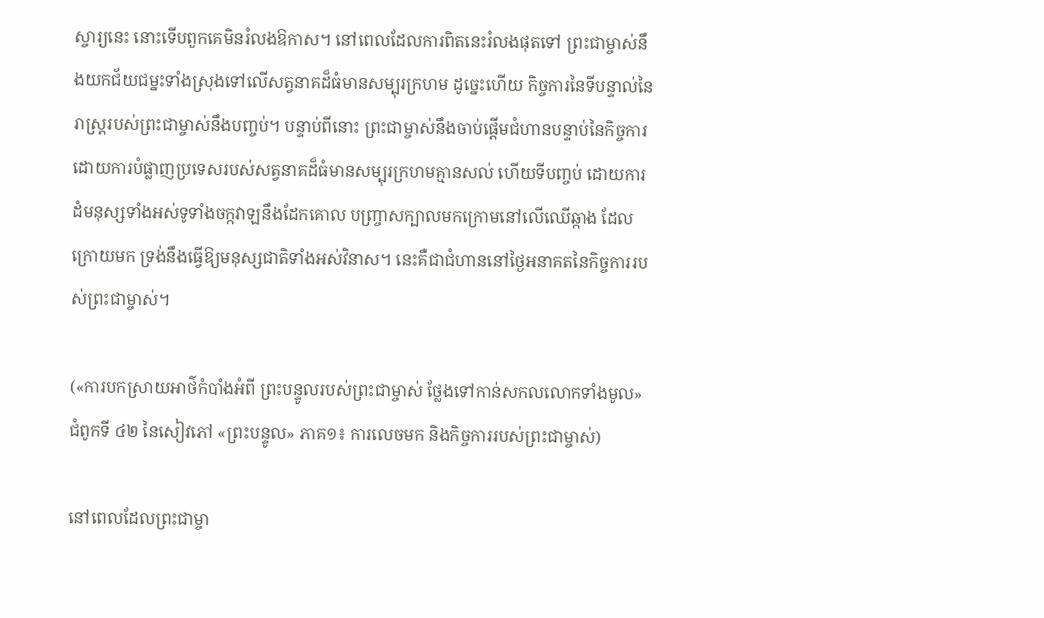ស្ចារ្យនេះ នោះទើបពួកគេមិនរំលងឱកាស។ នៅពេលដែលការពិតនេះរំលងផុតទៅ ព្រះជាម្ចាស់នឹងយកជ័យជម្នះទាំងស្រុងទៅលើសត្វនាគដ៏ធំមានសម្បុរក្រហម ដូច្នេះហើយ កិច្ចការនៃទីបន្ទាល់នៃរាស្ត្ររបស់ព្រះជាម្ចាស់នឹងបញ្ចប់។ បន្ទាប់ពីនោះ ព្រះជាម្ចាស់នឹងចាប់ផ្ដើមជំហានបន្ទាប់នៃកិច្ចការ ដោយការបំផ្លាញប្រទេសរបស់សត្វនាគដ៏ធំមានសម្បុរក្រហមគ្មានសល់ ហើយទីបញ្ចប់ ដោយការដំមនុស្សទាំងអស់ទូទាំងចក្កវាឡនឹងដែកគោល បញ្ច្រាសក្បាលមកក្រោមនៅលើឈើឆ្កាង ដែលក្រោយមក ទ្រង់នឹងធ្វើឱ្យមនុស្សជាតិទាំងអស់វិនាស។ នេះគឺជាជំហាននៅថ្ងៃអនាគតនៃកិច្ចការរបស់ព្រះជាម្ចាស់។

(«ការបកស្រាយអាថ៌កំបាំងអំពី ព្រះបន្ទូលរបស់ព្រះជាម្ចាស់ ថ្លែងទៅកាន់សកលលោកទាំងមូល» ជំពូកទី ៤២ នៃសៀវភៅ «ព្រះបន្ទូល» ភាគ១៖ ការលេចមក និងកិច្ចការរបស់ព្រះជាម្ចាស់)

នៅពេលដែលព្រះជាម្ចា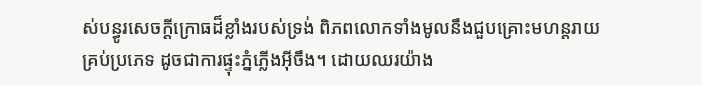ស់បន្ធូរសេចក្តីក្រោធដ៏ខ្លាំងរបស់ទ្រង់ ពិភពលោកទាំងមូលនឹងជួបគ្រោះមហន្តរាយគ្រប់ប្រភេទ ដូចជាការផ្ទុះភ្នំភ្លើងអ៊ីចឹង។ ដោយឈរយ៉ាង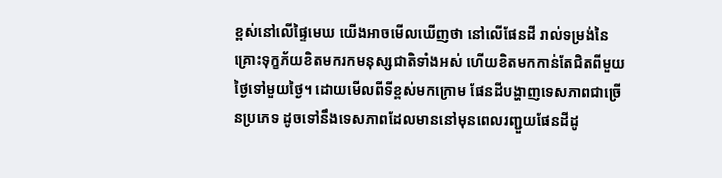ខ្ពស់នៅលើផ្ទៃមេឃ យើងអាចមើលឃើញថា នៅលើផែនដី រាល់ទម្រង់នៃគ្រោះទុក្ខភ័យខិតមករកមនុស្សជាតិទាំងអស់ ហើយខិតមកកាន់តែជិតពីមួយថ្ងៃទៅមួយថ្ងៃ។ ដោយមើលពីទីខ្ពស់មកក្រោម ផែនដីបង្ហាញទេសភាពជាច្រើនប្រភេទ ដូចទៅនឹងទេសភាពដែលមាននៅមុនពេលរញ្ជួយផែនដីដូ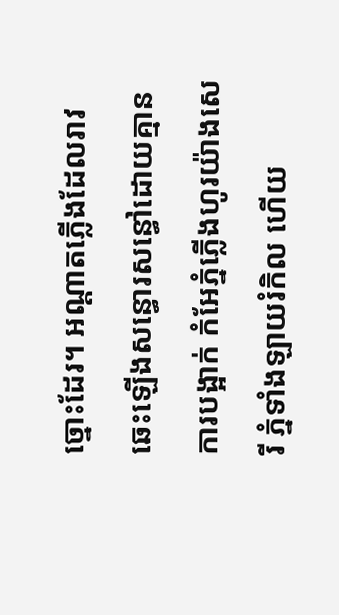ច្នោះដែរ។ អណ្តាតភ្លើងដែលរាវឆេះឡើងសន្ធោរសន្ធៅដោយគ្មានការបង្អាក់ កំអែភ្នំភ្លើងហូរយ៉ាងសេរី ភ្នំទាំងឡាយរំកិល ហើយ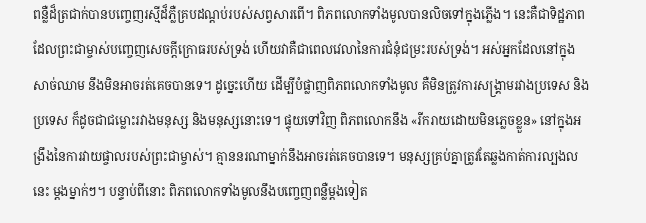ពន្លឺដ៏ត្រជាក់បានបញ្ចេញរស្មីដ៏ភ្លឺគ្របដណ្តប់របស់សព្វសារពើ។ ពិភពលោកទាំងមូលបានលិចទៅក្នុងភ្លើង។ នេះគឺជាទិដ្ឋភាពដែលព្រះជាម្ចាស់បញ្ចេញសេចក្តីក្រោធរបស់ទ្រង់ ហើយវាគឺជាពេលវេលានៃការជំនុំជម្រះរបស់ទ្រង់។ អស់អ្នកដែលនៅក្នុងសាច់ឈាម នឹងមិនអាចរត់គេចបានទេ។ ដូច្នេះហើយ ដើម្បីបំផ្លាញពិភពលោកទាំងមូល គឺមិនត្រូវការសង្គ្រាមរវាងប្រទេស និងប្រទេស ក៏ដូចជាជម្លោះរវាងមនុស្ស និងមនុស្សនោះទេ។ ផ្ទុយទៅវិញ ពិភពលោកនឹង «រីករាយដោយមិនភ្លេចខ្លួន» នៅក្នុងអង្រឹងនៃការវាយផ្ចាលរបស់ព្រះជាម្ចាស់។ គ្មាននរណាម្នាក់នឹងអាចរត់គេចបានទេ។ មនុស្សគ្រប់គ្នាត្រូវតែឆ្លងកាត់ការល្បងលនេះ ម្តងម្នាក់ៗ។ បន្ទាប់ពីនោះ ពិភពលោកទាំងមូលនឹងបញ្ចេញពន្លឺម្តងទៀត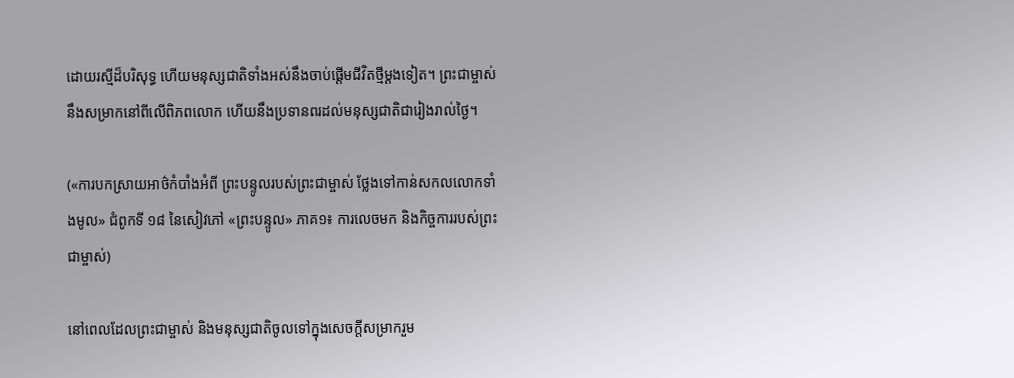ដោយរស្មីដ៏បរិសុទ្ធ ហើយមនុស្សជាតិទាំងអស់នឹងចាប់ផ្តើមជីវិតថ្មីម្តងទៀត។ ព្រះជាម្ចាស់នឹងសម្រាកនៅពីលើពិភពលោក ហើយនឹងប្រទានពរដល់មនុស្សជាតិជារៀងរាល់ថ្ងៃ។

(«ការបកស្រាយអាថ៌កំបាំងអំពី ព្រះបន្ទូលរបស់ព្រះជាម្ចាស់ ថ្លែងទៅកាន់សកលលោកទាំងមូល» ជំពូកទី ១៨ នៃសៀវភៅ «ព្រះបន្ទូល» ភាគ១៖ ការលេចមក និងកិច្ចការរបស់ព្រះជាម្ចាស់)

នៅពេលដែលព្រះជាម្ចាស់ និងមនុស្សជាតិចូលទៅក្នុងសេចក្ដីសម្រាករួម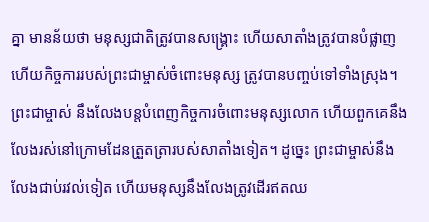គ្នា មានន័យថា មនុស្សជាតិត្រូវបានសង្គ្រោះ ហើយសាតាំងត្រូវបានបំផ្លាញ ហើយកិច្ចការរបស់ព្រះជាម្ចាស់ចំពោះមនុស្ស ត្រូវបានបញ្ចប់ទៅទាំងស្រុង។ ព្រះជាម្ចាស់ នឹងលែងបន្តបំពេញកិច្ចការចំពោះមនុស្សលោក ហើយពួកគេនឹងលែងរស់នៅក្រោមដែនត្រួតត្រារបស់សាតាំងទៀត។ ដូច្នេះ ព្រះជាម្ចាស់នឹងលែងជាប់រវល់ទៀត ហើយមនុស្សនឹងលែងត្រូវដើរឥតឈ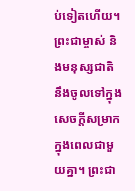ប់ទៀតហើយ។ ព្រះជាម្ចាស់ និងមនុស្សជាតិ នឹងចូលទៅក្នុងសេចក្ដីសម្រាកក្នុងពេលជាមួយគ្នា។ ព្រះជា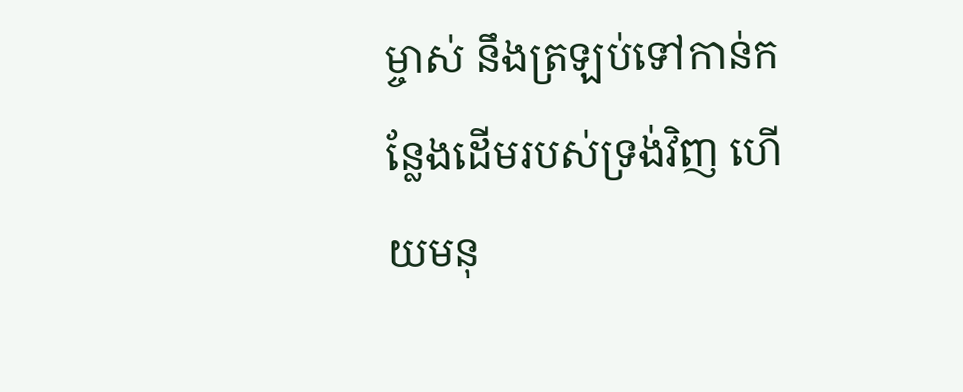ម្ចាស់ នឹងត្រឡប់ទៅកាន់កន្លែងដើមរបស់ទ្រង់វិញ ហើយមនុ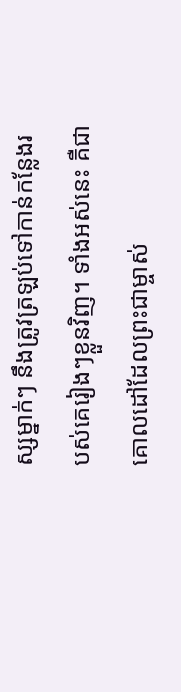ស្សម្នាក់ៗ នឹងត្រូវត្រឡប់ទៅកាន់កន្លែងរបស់គេរៀងៗខ្លួនវិញ។ ទាំងអស់នេះ គឺជាគោលដៅដែលព្រះជាម្ចាស់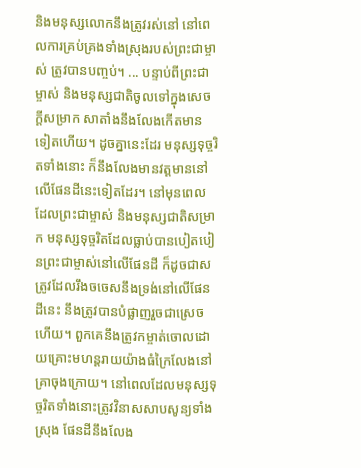និងមនុស្សលោកនឹងត្រូវរស់នៅ នៅពេលការគ្រប់គ្រងទាំងស្រុងរបស់ព្រះជាម្ចាស់ ត្រូវបានបញ្ចប់។ ... បន្ទាប់ពីព្រះជាម្ចាស់ និងមនុស្សជាតិចូលទៅក្នុងសេចក្ដីសម្រាក សាតាំងនឹងលែងកើតមានទៀតហើយ។ ដូចគ្នានេះដែរ មនុស្សទុច្ចរិតទាំងនោះ ក៏នឹងលែងមានវត្តមាននៅលើផែនដីនេះទៀតដែរ។ នៅមុនពេលដែលព្រះជាម្ចាស់ និងមនុស្សជាតិសម្រាក មនុស្សទុច្ចរិតដែលធ្លាប់បានបៀតបៀនព្រះជាម្ចាស់នៅលើផែនដី ក៏ដូចជាសត្រូវដែលរឹងចចេសនឹងទ្រង់នៅលើផែនដីនេះ នឹងត្រូវបានបំផ្លាញរួចជាស្រេចហើយ។ ពួកគេនឹងត្រូវកម្ចាត់ចោលដោយគ្រោះមហន្តរាយយ៉ាងធំក្រៃលែងនៅគ្រាចុងក្រោយ។ នៅពេលដែលមនុស្សទុច្ចរិតទាំងនោះត្រូវវិនាសសាបសូន្យទាំងស្រុង ផែនដីនឹងលែង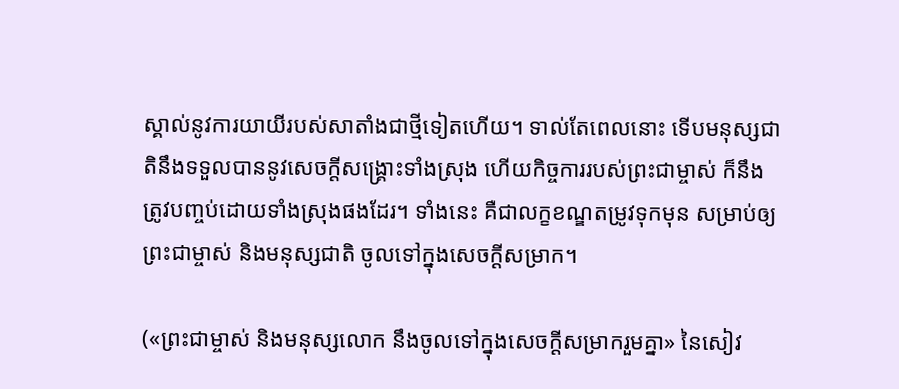ស្គាល់នូវការយាយីរបស់សាតាំងជាថ្មីទៀតហើយ។ ទាល់តែពេលនោះ ទើបមនុស្សជាតិនឹងទទួលបាននូវសេចក្ដីសង្គ្រោះទាំងស្រុង ហើយកិច្ចការរបស់ព្រះជាម្ចាស់ ក៏នឹងត្រូវបញ្ចប់ដោយទាំងស្រុងផងដែរ។ ទាំងនេះ គឺជាលក្ខខណ្ឌតម្រូវទុកមុន សម្រាប់ឲ្យព្រះជាម្ចាស់ និងមនុស្សជាតិ ចូលទៅក្នុងសេចក្ដីសម្រាក។

(«ព្រះជាម្ចាស់ និងមនុស្សលោក នឹងចូលទៅក្នុងសេចក្ដីសម្រាករួមគ្នា» នៃសៀវ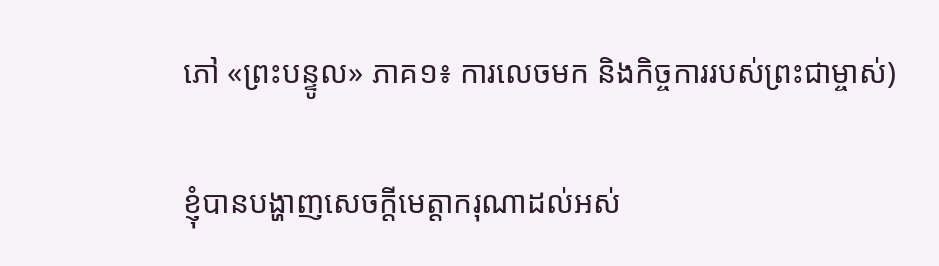ភៅ «ព្រះបន្ទូល» ភាគ១៖ ការលេចមក និងកិច្ចការរបស់ព្រះជាម្ចាស់)

ខ្ញុំបានបង្ហាញសេចក្ដីមេត្ដាករុណាដល់អស់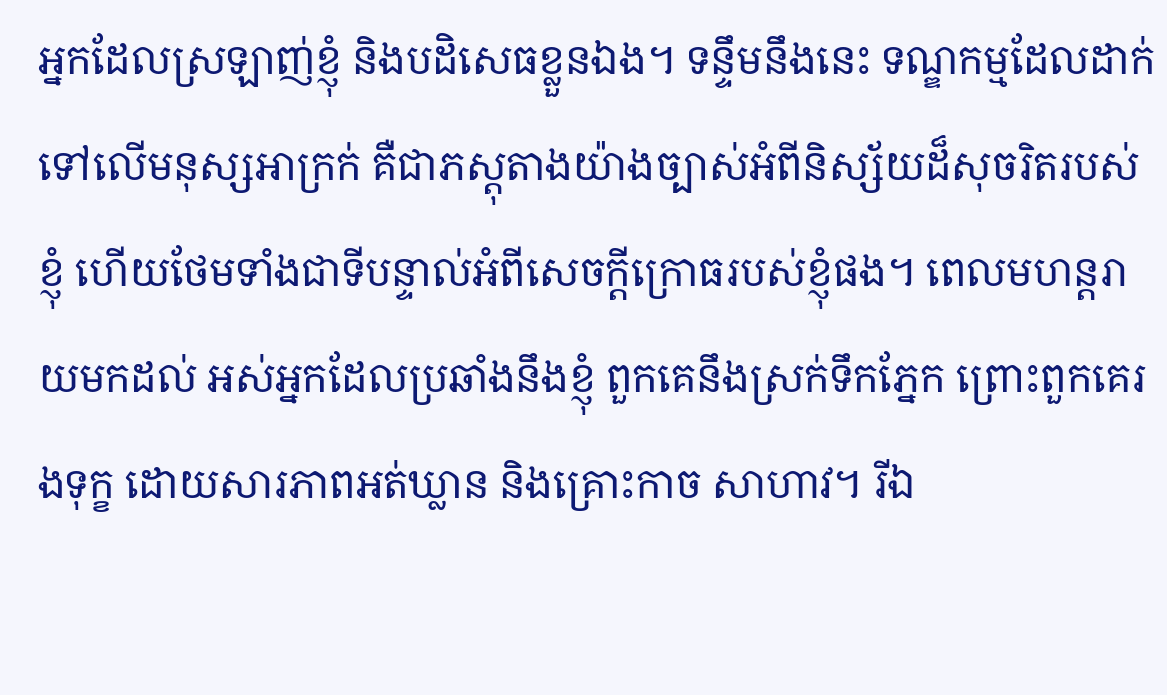អ្នកដែលស្រឡាញ់ខ្ញុំ និងបដិសេធខ្លួនឯង។ ទន្ទឹមនឹងនេះ ទណ្ឌកម្មដែលដាក់ទៅលើមនុស្សអាក្រក់ គឺជាភស្ដុតាងយ៉ាងច្បាស់អំពីនិស្ស័យដ៏សុចរិតរបស់ខ្ញុំ ហើយថែមទាំងជាទីបន្ទាល់អំពីសេចក្តីក្រោធរបស់ខ្ញុំផង។ ពេលមហន្តរាយមកដល់ អស់អ្នកដែលប្រឆាំងនឹងខ្ញុំ ពួកគេនឹងស្រក់ទឹកភ្នែក ព្រោះពួកគេរងទុក្ខ ដោយសារភាពអត់ឃ្លាន និងគ្រោះកាច សាហាវ។ រីឯ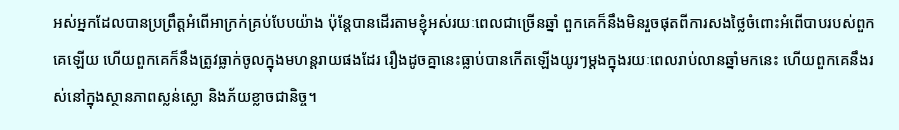អស់អ្នកដែលបានប្រព្រឹត្ដអំពើអាក្រក់គ្រប់បែបយ៉ាង ប៉ុន្តែបានដើរតាមខ្ញុំអស់រយៈពេលជាច្រើនឆ្នាំ ពួកគេក៏នឹងមិនរួចផុតពីការសងថ្លៃចំពោះអំពើបាបរបស់ពួកគេឡើយ ហើយពួកគេក៏នឹងត្រូវធ្លាក់ចូលក្នុងមហន្តរាយផងដែរ រឿងដូចគ្នានេះធ្លាប់បានកើតឡើងយូរៗម្ដងក្នុងរយៈពេលរាប់លានឆ្នាំមកនេះ ហើយពួកគេនឹងរស់នៅក្នុងស្ថានភាពស្លន់ស្លោ និងភ័យខ្លាចជានិច្ច។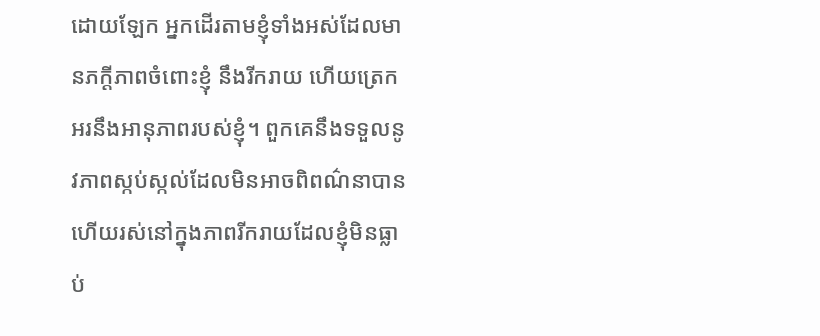ដោយឡែក អ្នកដើរតាមខ្ញុំទាំងអស់ដែលមានភក្ដីភាពចំពោះខ្ញុំ នឹងរីករាយ ហើយត្រេកអរនឹងអានុភាពរបស់ខ្ញុំ។ ពួកគេនឹងទទួលនូវភាពស្កប់ស្កល់ដែលមិនអាចពិពណ៌នាបាន ហើយរស់នៅក្នុងភាពរីករាយដែលខ្ញុំមិនធ្លាប់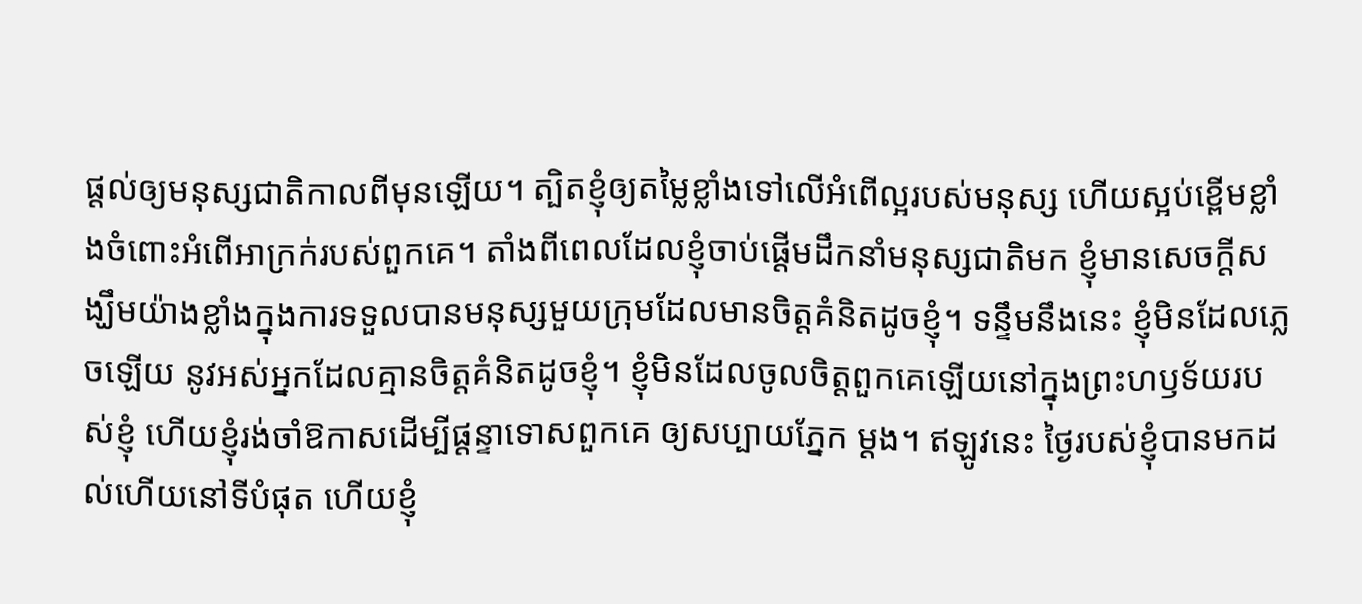ផ្តល់ឲ្យមនុស្សជាតិកាលពីមុនឡើយ។ ត្បិតខ្ញុំឲ្យតម្លៃខ្លាំងទៅលើអំពើល្អរបស់មនុស្ស ហើយស្អប់ខ្ពើមខ្លាំងចំពោះអំពើអាក្រក់របស់ពួកគេ។ តាំងពីពេលដែលខ្ញុំចាប់ផ្តើមដឹកនាំមនុស្សជាតិមក ខ្ញុំមានសេចក្តីសង្ឃឹមយ៉ាងខ្លាំងក្នុងការទទួលបានមនុស្សមួយក្រុមដែលមានចិត្តគំនិតដូចខ្ញុំ។ ទន្ទឹមនឹងនេះ ខ្ញុំមិនដែលភ្លេចឡើយ នូវអស់អ្នកដែលគ្មានចិត្តគំនិតដូចខ្ញុំ។ ខ្ញុំមិនដែលចូលចិត្តពួកគេឡើយនៅក្នុងព្រះហឫទ័យរបស់ខ្ញុំ ហើយខ្ញុំរង់ចាំឱកាសដើម្បីផ្ដន្ទាទោសពួកគេ ឲ្យសប្បាយភ្នែក ម្ដង។ ឥឡូវនេះ ថ្ងៃរបស់ខ្ញុំបានមកដល់ហើយនៅទីបំផុត ហើយខ្ញុំ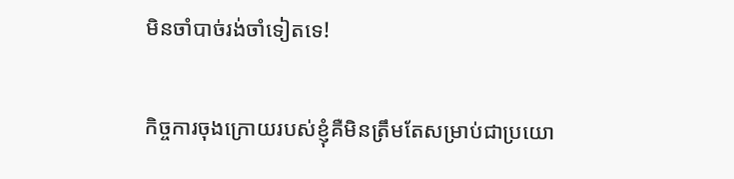មិនចាំបាច់រង់ចាំទៀតទេ!

កិច្ចការចុងក្រោយរបស់ខ្ញុំគឺមិនត្រឹមតែសម្រាប់ជាប្រយោ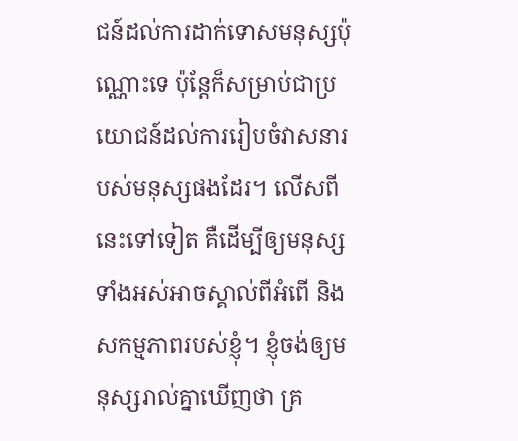ជន៍ដល់ការដាក់ទោសមនុស្សប៉ុណ្ណោះទេ ប៉ុន្តែក៏សម្រាប់ជាប្រយោជន៍ដល់ការរៀបចំវាសនារបស់មនុស្សផងដែរ។ លើសពីនេះទៅទៀត គឺដើម្បីឲ្យមនុស្សទាំងអស់អាចស្គាល់ពីអំពើ និងសកម្មភាពរបស់ខ្ញុំ។ ខ្ញុំចង់ឲ្យមនុស្សរាល់គ្នាឃើញថា គ្រ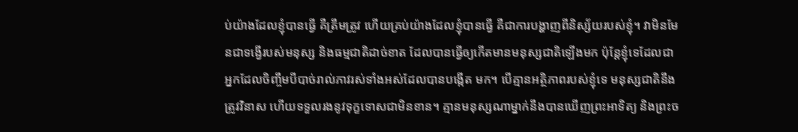ប់យ៉ាងដែលខ្ញុំបានធ្វើ គឺត្រឹមត្រូវ ហើយគ្រប់យ៉ាងដែលខ្ញុំបានធ្វើ គឺជាការបង្ហាញពីនិស្ស័យរបស់ខ្ញុំ។ វាមិនមែនជាទង្វើរបស់មនុស្ស និងធម្មជាតិដាច់ខាត ដែលបានធ្វើឲ្យកើតមានមនុស្សជាតិឡើងមក ប៉ុន្តែខ្ញុំទេដែលជាអ្នកដែលចិញ្ចឹមបីបាច់រាល់ភាវរស់ទាំងអស់ដែលបានបង្កើត មក។ បើគ្មានអត្ថិភាពរបស់ខ្ញុំទេ មនុស្សជាតិនឹងត្រូវវិនាស ហើយទទួលរងនូវទុក្ខទោសជាមិនខាន។ គ្មានមនុស្សណាម្នាក់នឹងបានឃើញព្រះអាទិត្យ និងព្រះច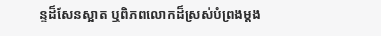ន្ទដ៏សែនស្អាត ឬពិភពលោកដ៏ស្រស់បំព្រងម្ដង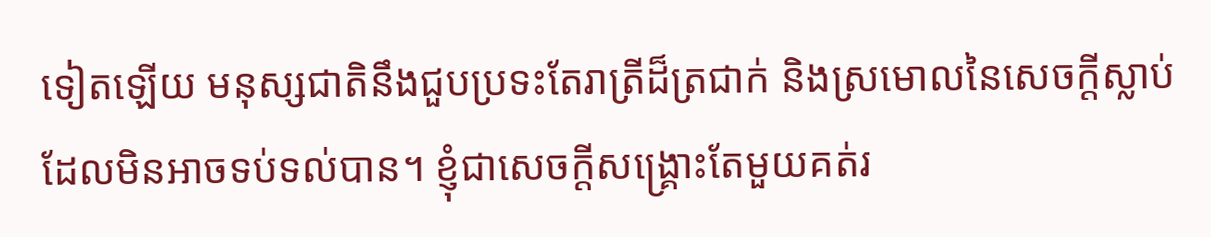ទៀតឡើយ មនុស្សជាតិនឹងជួបប្រទះតែរាត្រីដ៏ត្រជាក់ និងស្រមោលនៃសេចក្ដីស្លាប់ដែលមិនអាចទប់ទល់បាន។ ខ្ញុំជាសេចក្ដីសង្គ្រោះតែមួយគត់រ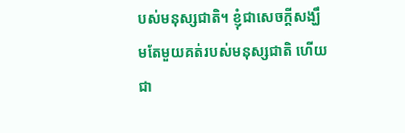បស់មនុស្សជាតិ។ ខ្ញុំជាសេចក្ដីសង្ឃឹមតែមួយគត់របស់មនុស្សជាតិ ហើយជា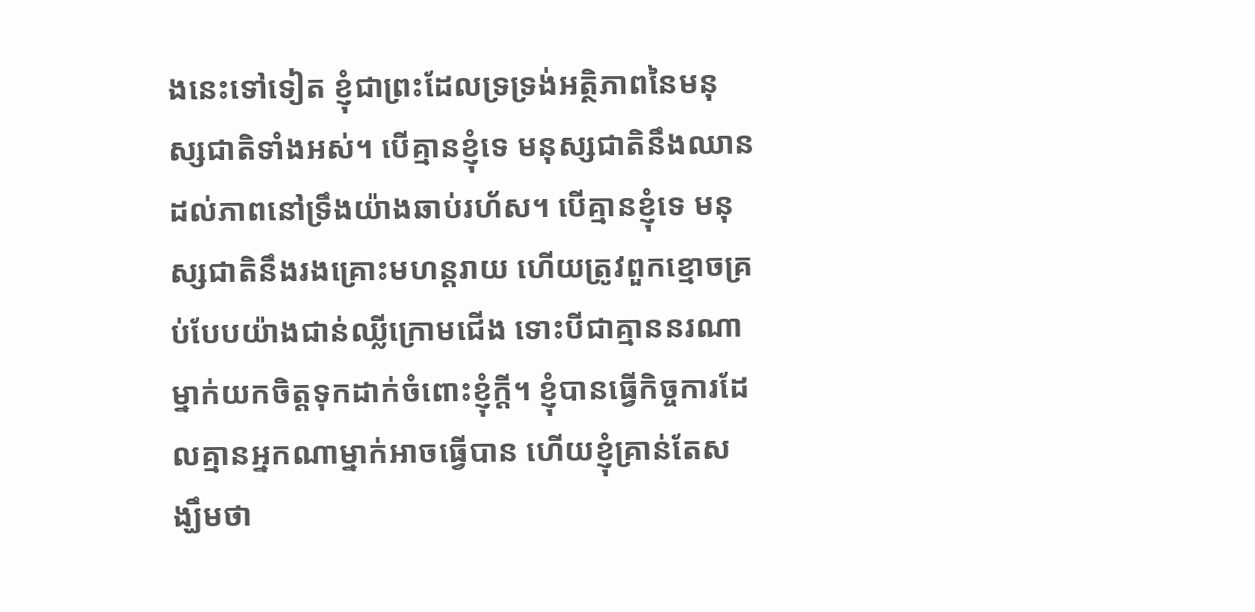ងនេះទៅទៀត ខ្ញុំជាព្រះដែលទ្រទ្រង់អត្ថិភាពនៃមនុស្សជាតិទាំងអស់។ បើគ្មានខ្ញុំទេ មនុស្សជាតិនឹងឈានដល់ភាពនៅទ្រឹងយ៉ាងឆាប់រហ័ស។ បើគ្មានខ្ញុំទេ មនុស្សជាតិនឹងរងគ្រោះមហន្តរាយ ហើយត្រូវពួកខ្មោចគ្រប់បែបយ៉ាងជាន់ឈ្លីក្រោមជើង ទោះបីជាគ្មាននរណាម្នាក់យកចិត្តទុកដាក់ចំពោះខ្ញុំក្ដី។ ខ្ញុំបានធ្វើកិច្ចការដែលគ្មានអ្នកណាម្នាក់អាចធ្វើបាន ហើយខ្ញុំគ្រាន់តែសង្ឃឹមថា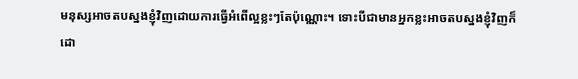មនុស្សអាចតបស្នងខ្ញុំវិញដោយការធ្វើអំពើល្អខ្លះៗតែប៉ុណ្ណោះ។ ទោះបីជាមានអ្នកខ្លះអាចតបស្នងខ្ញុំវិញក៏ដោ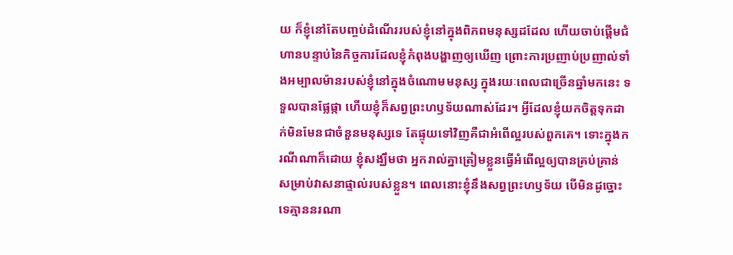យ ក៏ខ្ញុំនៅតែបញ្ចប់ដំណើររបស់ខ្ញុំនៅក្នុងពិភពមនុស្សដដែល ហើយចាប់ផ្តើមជំហានបន្ទាប់នៃកិច្ចការដែលខ្ញុំកំពុងបង្ហាញឲ្យឃើញ ព្រោះការប្រញាប់ប្រញាល់ទាំងអម្បាលម៉ានរបស់ខ្ញុំនៅក្នុងចំណោមមនុស្ស ក្នុងរយៈពេលជាច្រើនឆ្នាំមកនេះ ទទួលបានផ្លែផ្កា ហើយខ្ញុំក៏សព្វព្រះហឫទ័យណាស់ដែរ។ អ្វីដែលខ្ញុំយកចិត្តទុកដាក់មិនមែនជាចំនួនមនុស្សទេ តែផ្ទុយទៅវិញគឺជាអំពើល្អរបស់ពួកគេ។ ទោះក្នុងករណីណាក៏ដោយ ខ្ញុំសង្ឃឹមថា អ្នករាល់គ្នាត្រៀមខ្លួនធ្វើអំពើល្អឲ្យបានគ្រប់គ្រាន់សម្រាប់វាសនាផ្ទាល់របស់ខ្លួន។ ពេលនោះខ្ញុំនឹងសព្វព្រះហឫទ័យ បើមិនដូច្នោះទេគ្មាននរណា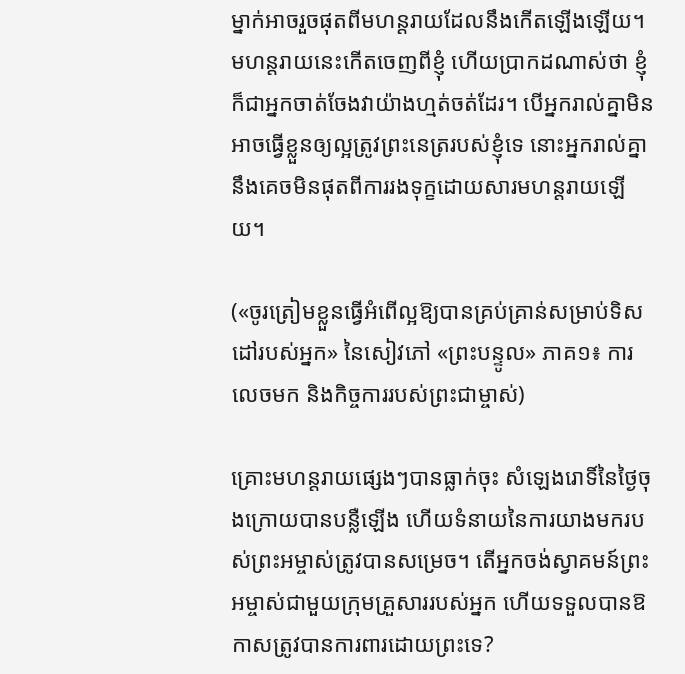ម្នាក់អាចរួចផុតពីមហន្តរាយដែលនឹងកើតឡើងឡើយ។ មហន្តរាយនេះកើតចេញពីខ្ញុំ ហើយប្រាកដណាស់ថា ខ្ញុំក៏ជាអ្នកចាត់ចែងវាយ៉ាងហ្មត់ចត់ដែរ។ បើអ្នករាល់គ្នាមិនអាចធ្វើខ្លួនឲ្យល្អត្រូវព្រះនេត្ររបស់ខ្ញុំទេ នោះអ្នករាល់គ្នានឹងគេចមិនផុតពីការរងទុក្ខដោយសារមហន្តរាយឡើយ។

(«ចូរត្រៀមខ្លួនធ្វើអំពើល្អឱ្យបានគ្រប់គ្រាន់សម្រាប់ទិសដៅរបស់អ្នក» នៃសៀវភៅ «ព្រះបន្ទូល» ភាគ១៖ ការលេចមក និងកិច្ចការរបស់ព្រះជាម្ចាស់)

គ្រោះមហន្តរាយផ្សេងៗបានធ្លាក់ចុះ សំឡេងរោទិ៍នៃថ្ងៃចុងក្រោយបានបន្លឺឡើង ហើយទំនាយនៃការយាងមករបស់ព្រះអម្ចាស់ត្រូវបានសម្រេច។ តើអ្នកចង់ស្វាគមន៍ព្រះអម្ចាស់ជាមួយក្រុមគ្រួសាររបស់អ្នក ហើយទទួលបានឱកាសត្រូវបានការពារដោយព្រះទេ?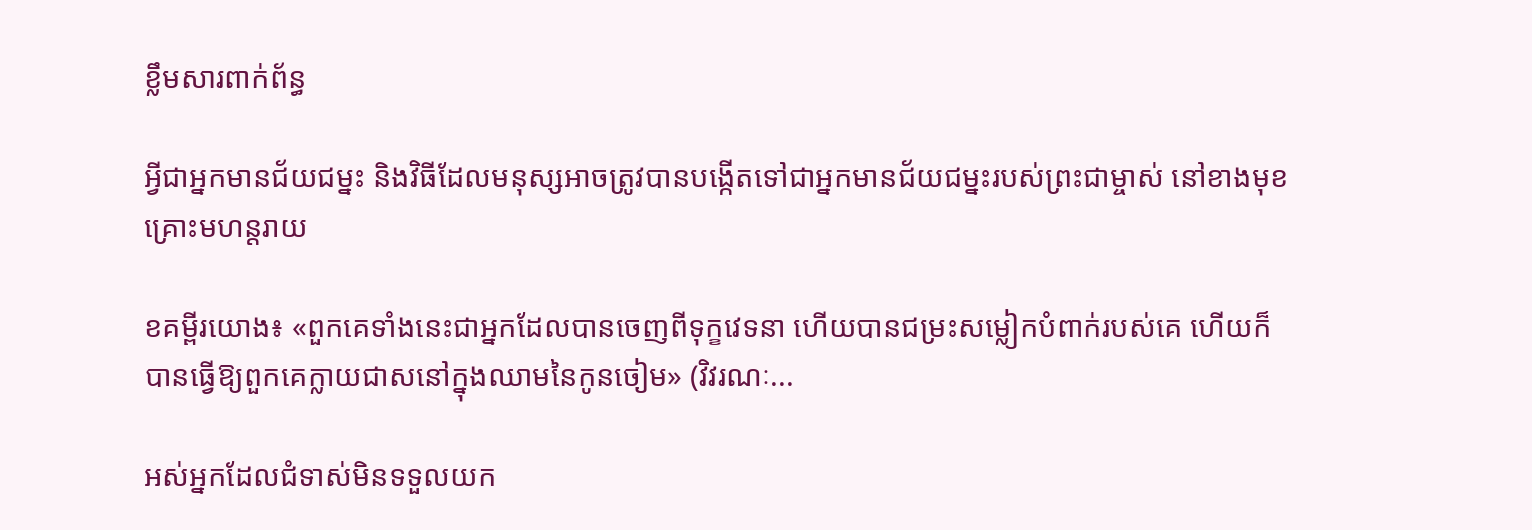ខ្លឹមសារពាក់ព័ន្ធ

អ្វីជាអ្នកមានជ័យជម្នះ និងវិធីដែលមនុស្សអាចត្រូវបានបង្កើតទៅជាអ្នកមានជ័យជម្នះរបស់ព្រះជាម្ចាស់ នៅខាងមុខគ្រោះមហន្តរាយ

ខគម្ពីរយោង៖ «ពួកគេទាំងនេះជាអ្នកដែលបានចេញពីទុក្ខវេទនា ហើយបានជម្រះសម្លៀកបំពាក់របស់គេ ហើយក៏បានធ្វើឱ្យពួកគេក្លាយជាសនៅក្នុងឈាមនៃកូនចៀម» (វិវរណៈ...

អស់អ្នកដែលជំទាស់មិនទទួលយក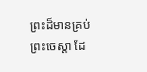ព្រះដ៏មានគ្រប់ព្រះចេស្ដា ដែ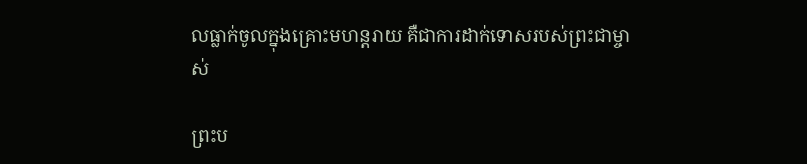លធ្លាក់ចូលក្នុងគ្រោះមហន្តរាយ គឺជាការដាក់ទោសរបស់ព្រះជាម្ចាស់

ព្រះប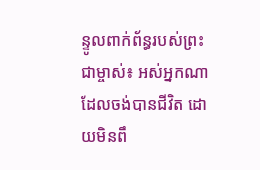ន្ទូលពាក់ព័ន្ធរបស់ព្រះជាម្ចាស់៖ អស់អ្នកណាដែលចង់បានជីវិត ដោយមិនពឹ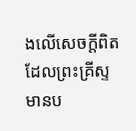ងលើសេចក្ដីពិតដែលព្រះគ្រីស្ទមានប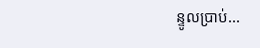ន្ទូលប្រាប់...